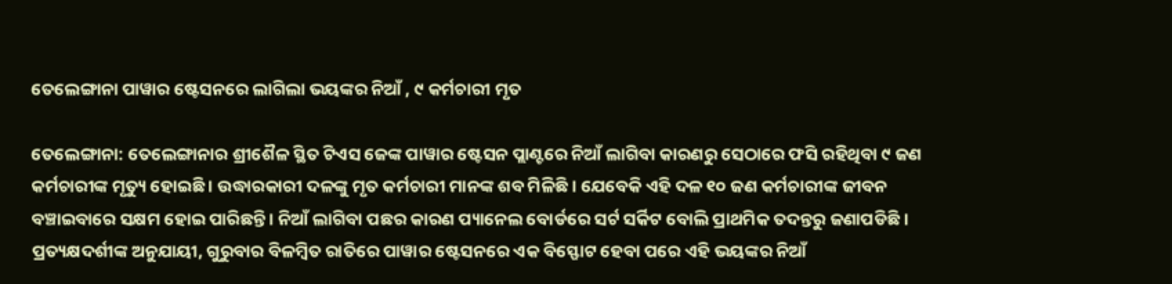ତେଲେଙ୍ଗାନା ପାୱାର ଷ୍ଟେସନରେ ଲାଗିଲା ଭୟଙ୍କର ନିଆଁ , ୯ କର୍ମଚାରୀ ମୃତ

ତେଲେଙ୍ଗାନା: ତେଲେଙ୍ଗାନାର ଶ୍ରୀଶୈଳ ସ୍ଥିତ ଟିଏସ ଜେଙ୍କ ପାୱାର ଷ୍ଟେସନ ପ୍ଲାଣ୍ଟରେ ନିଆଁ ଲାଗିବା କାରଣରୁ ସେଠାରେ ଫସି ରହିଥିବା ୯ ଜଣ କର୍ମଚାରୀଙ୍କ ମୃତ୍ୟୁ ହୋଇଛି । ଉଦ୍ଧାରକାରୀ ଦଳଙ୍କୁ ମୃତ କର୍ମଚାରୀ ମାନଙ୍କ ଶବ ମିଳିଛି । ଯେବେକି ଏହି ଦଳ ୧୦ ଜଣ କର୍ମଚାରୀଙ୍କ ଜୀବନ ବଞ୍ଚାଇବାରେ ସକ୍ଷମ ହୋଇ ପାରିଛନ୍ତି । ନିଆଁ ଲାଗିବା ପଛର କାରଣ ପ୍ୟାନେଲ ବୋର୍ଡରେ ସର୍ଟ ସର୍କିଟ ବୋଲି ପ୍ରାଥମିକ ତଦନ୍ତରୁ ଜଣାପଡିଛି । ପ୍ରତ୍ୟକ୍ଷଦର୍ଶୀଙ୍କ ଅନୁଯାୟୀ, ଗୁରୁବାର ବିଳମ୍ବିତ ରାତିରେ ପାୱାର ଷ୍ଟେସନରେ ଏକ ବିସ୍ଫୋଟ ହେବା ପରେ ଏହି ଭୟଙ୍କର ନିଆଁ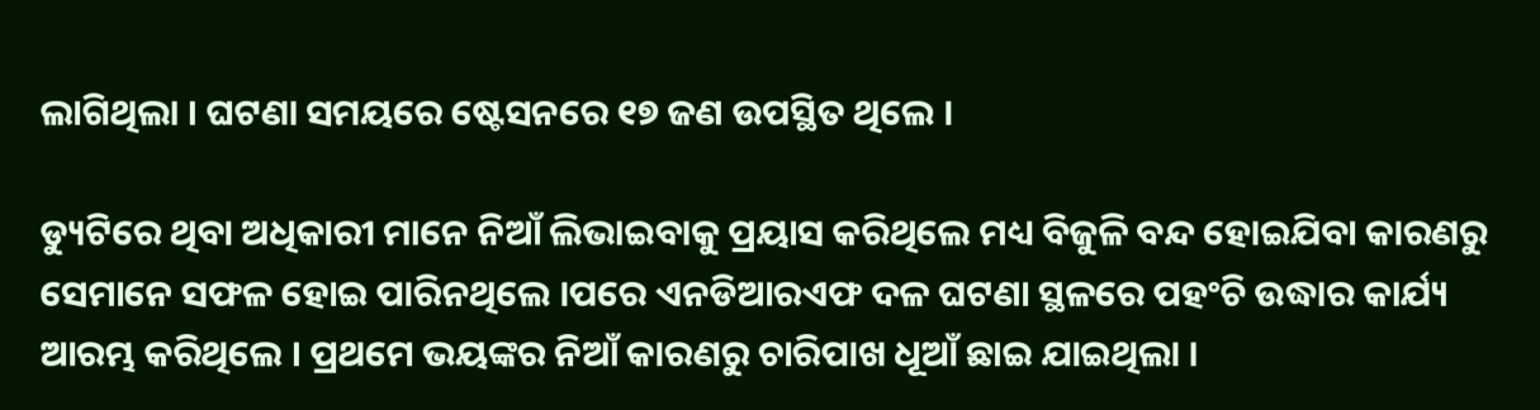ଲାଗିଥିଲା । ଘଟଣା ସମୟରେ ଷ୍ଟେସନରେ ୧୭ ଜଣ ଉପସ୍ଥିତ ଥିଲେ ।

ଡ୍ୟୁଟିରେ ଥିବା ଅଧିକାରୀ ମାନେ ନିଆଁ ଲିଭାଇବାକୁ ପ୍ରୟାସ କରିଥିଲେ ମଧ୍ୟ ବିଜୁଳି ବନ୍ଦ ହୋଇଯିବା କାରଣରୁ ସେମାନେ ସଫଳ ହୋଇ ପାରିନଥିଲେ ।ପରେ ଏନଡିଆରଏଫ ଦଳ ଘଟଣା ସ୍ଥଳରେ ପହଂଚି ଉଦ୍ଧାର କାର୍ଯ୍ୟ ଆରମ୍ଭ କରିଥିଲେ । ପ୍ରଥମେ ଭୟଙ୍କର ନିଆଁ କାରଣରୁ ଚାରିପାଖ ଧୂଆଁ ଛାଇ ଯାଇଥିଲା ।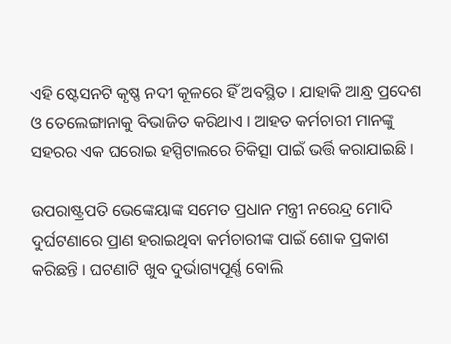ଏହି ଷ୍ଟେସନଟି କୃଷ୍ଣ ନଦୀ କୂଳରେ ହିଁ ଅବସ୍ଥିତ । ଯାହାକି ଆନ୍ଧ୍ର ପ୍ରଦେଶ ଓ ତେଲେଙ୍ଗାନାକୁ ବିଭାଜିତ କରିଥାଏ । ଆହତ କର୍ମଚାରୀ ମାନଙ୍କୁ ସହରର ଏକ ଘରୋଇ ହସ୍ପିଟାଲରେ ଚିକିତ୍ସା ପାଇଁ ଭର୍ତ୍ତି କରାଯାଇଛି ।

ଉପରାଷ୍ଟ୍ରପତି ଭେଙ୍କେୟାଙ୍କ ସମେତ ପ୍ରଧାନ ମନ୍ତ୍ରୀ ନରେନ୍ଦ୍ର ମୋଦି ଦୁର୍ଘଟଣାରେ ପ୍ରାଣ ହରାଇଥିବା କର୍ମଚାରୀଙ୍କ ପାଇଁ ଶୋକ ପ୍ରକାଶ କରିଛନ୍ତି । ଘଟଣାଟି ଖୁବ ଦୁର୍ଭାଗ୍ୟପୂର୍ଣ୍ଣ ବୋଲି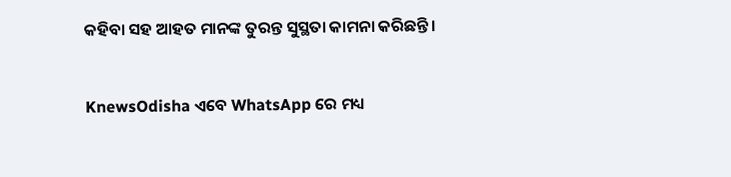କହିବା ସହ ଆହତ ମାନଙ୍କ ତୁରନ୍ତ ସୁସ୍ଥତା କାମନା କରିଛନ୍ତି ।


KnewsOdisha ଏବେ WhatsApp ରେ ମଧ୍ୟ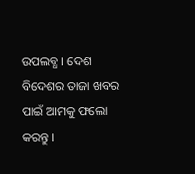ଉପଲବ୍ଧ । ଦେଶ ବିଦେଶର ତାଜା ଖବର ପାଇଁ ଆମକୁ ଫଲୋ କରନ୍ତୁ ।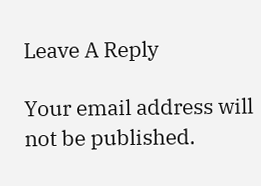Leave A Reply

Your email address will not be published.